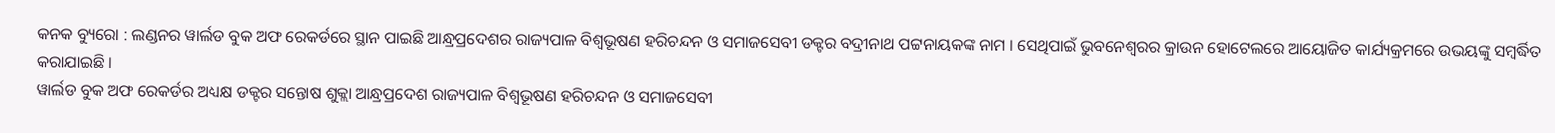କନକ ବ୍ୟୁରୋ : ଲଣ୍ଡନର ୱାର୍ଲଡ ବୁକ ଅଫ ରେକର୍ଡରେ ସ୍ଥାନ ପାଇଛି ଆନ୍ଧ୍ରପ୍ରଦେଶର ରାଜ୍ୟପାଳ ବିଶ୍ୱଭୂଷଣ ହରିଚନ୍ଦନ ଓ ସମାଜସେବୀ ଡକ୍ଟର ବଦ୍ରୀନାଥ ପଟ୍ଟନାୟକଙ୍କ ନାମ । ସେଥିପାଇଁ ଭୁବନେଶ୍ୱରର କ୍ରାଉନ ହୋଟେଲରେ ଆୟୋଜିତ କାର୍ଯ୍ୟକ୍ରମରେ ଉଭୟଙ୍କୁ ସମ୍ବର୍ଦ୍ଧିତ କରାଯାଇଛି ।
ୱାର୍ଲଡ ବୁକ ଅଫ ରେକର୍ଡର ଅଧ୍ୟକ୍ଷ ଡକ୍ଟର ସନ୍ତୋଷ ଶୁକ୍ଲା ଆନ୍ଧ୍ରପ୍ରଦେଶ ରାଜ୍ୟପାଳ ବିଶ୍ୱଭୂଷଣ ହରିଚନ୍ଦନ ଓ ସମାଜସେବୀ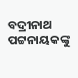ବଦ୍ରୀନାଥ ପଟ୍ଟନାୟକଙ୍କୁ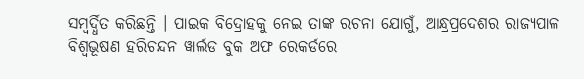ସମ୍ବର୍ଦ୍ଧିତ କରିଛନ୍ତି । ପାଇକ ବିଦ୍ରୋହକୁ ନେଇ ତାଙ୍କ ରଚନା ଯୋଗୁଁ, ଆନ୍ଧ୍ରପ୍ରଦେଶର ରାଜ୍ୟପାଳ ବିଶ୍ୱଭୂଷଣ ହରିଚନ୍ଦନ ୱାର୍ଲଡ ବୁକ ଅଫ ରେକର୍ଡରେ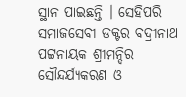ସ୍ଥାନ ପାଇଛନ୍ତି । ସେହିପରି ସମାଜସେବୀ ଡକ୍ଟର ବଦ୍ରୀନାଥ ପଟ୍ଟନାୟକ ଶ୍ରୀମନ୍ଦିର ସୌନ୍ଦର୍ଯ୍ୟକରଣ ଓ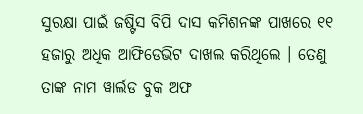ସୁରକ୍ଷା ପାଇଁ ଜଷ୍ଟିସ ବିପି ଦାସ କମିଶନଙ୍କ ପାଖରେ ୧୧ ହଜାରୁ ଅଧିକ ଆଫିଡେଭିଟ ଦାଖଲ କରିଥିଲେ । ତେଣୁ ତାଙ୍କ ନାମ ୱାର୍ଲଡ ବୁକ ଅଫ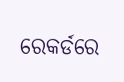ରେକର୍ଡରେ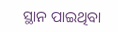ସ୍ଥାନ ପାଇଥିବା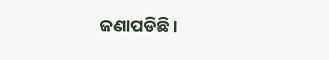ଜଣାପଡିଛି ।